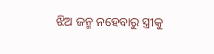ଝିଅ ଜନ୍ମ ନହେବାରୁ ସ୍ତ୍ରୀକୁ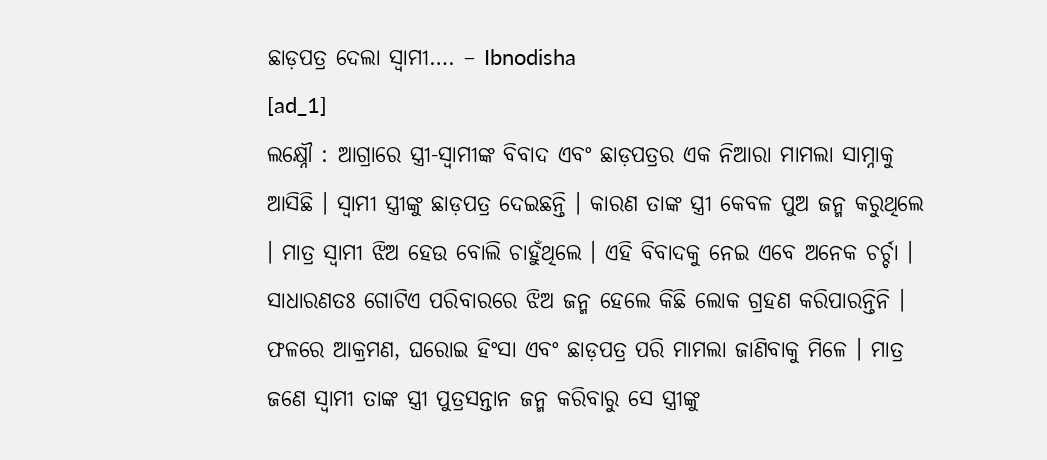ଛାଡ଼ପତ୍ର ଦେଲା ସ୍ୱାମୀ…. – Ibnodisha
[ad_1]
ଲକ୍ଷ୍ନୌ : ଆଗ୍ରାରେ ସ୍ତ୍ରୀ-ସ୍ୱାମୀଙ୍କ ବିବାଦ ଏବଂ ଛାଡ଼ପତ୍ରର ଏକ ନିଆରା ମାମଲା ସାମ୍ନାକୁ ଆସିଛି । ସ୍ୱାମୀ ସ୍ତ୍ରୀଙ୍କୁ ଛାଡ଼ପତ୍ର ଦେଇଛନ୍ତି । କାରଣ ତାଙ୍କ ସ୍ତ୍ରୀ କେବଳ ପୁଅ ଜନ୍ମ କରୁଥିଲେ । ମାତ୍ର ସ୍ୱାମୀ ଝିଅ ହେଉ ବୋଲି ଚାହୁଁଥିଲେ । ଏହି ବିବାଦକୁ ନେଇ ଏବେ ଅନେକ ଚର୍ଚ୍ଚା । ସାଧାରଣତଃ ଗୋଟିଏ ପରିବାରରେ ଝିଅ ଜନ୍ମ ହେଲେ କିଛି ଲୋକ ଗ୍ରହଣ କରିପାରନ୍ତିନି । ଫଳରେ ଆକ୍ରମଣ, ଘରୋଇ ହିଂସା ଏବଂ ଛାଡ଼ପତ୍ର ପରି ମାମଲା ଜାଣିବାକୁ ମିଳେ । ମାତ୍ର ଜଣେ ସ୍ୱାମୀ ତାଙ୍କ ସ୍ତ୍ରୀ ପୁତ୍ରସନ୍ତାନ ଜନ୍ମ କରିବାରୁ ସେ ସ୍ତ୍ରୀଙ୍କୁ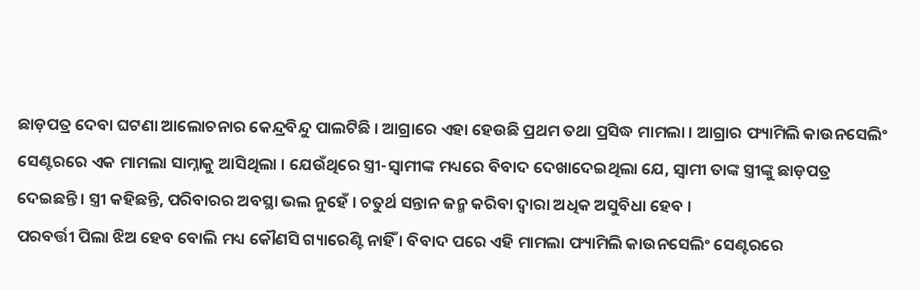ଛାଡ଼ପତ୍ର ଦେବା ଘଟଣା ଆଲୋଚନାର କେନ୍ଦ୍ରବିନ୍ଦୁ ପାଲଟିଛି । ଆଗ୍ରାରେ ଏହା ହେଉଛି ପ୍ରଥମ ତଥା ପ୍ରସିଦ୍ଧ ମାମଲା । ଆଗ୍ରାର ଫ୍ୟାମିଲି କାଉନସେଲିଂ ସେଣ୍ଟରରେ ଏକ ମାମଲା ସାମ୍ନାକୁ ଆସିଥିଲା । ଯେଉଁଥିରେ ସ୍ତ୍ରୀ-ସ୍ୱାମୀଙ୍କ ମଧ୍ୟରେ ବିବାଦ ଦେଖାଦେଇଥିଲା ଯେ, ସ୍ୱାମୀ ତାଙ୍କ ସ୍ତ୍ରୀଙ୍କୁ ଛାଡ଼ପତ୍ର ଦେଇଛନ୍ତି । ସ୍ତ୍ରୀ କହିଛନ୍ତି, ପରିବାରର ଅବସ୍ଥା ଭଲ ନୁହେଁ । ଚତୁର୍ଥ ସନ୍ତାନ ଜନ୍ମ କରିବା ଦ୍ୱାରା ଅଧିକ ଅସୁବିଧା ହେବ ।
ପରବର୍ତ୍ତୀ ପିଲା ଝିଅ ହେବ ବୋଲି ମଧ୍ୟ କୌଣସି ଗ୍ୟାରେଣ୍ଟି ନାହିଁ । ବିବାଦ ପରେ ଏହି ମାମଲା ଫ୍ୟାମିଲି କାଉନସେଲିଂ ସେଣ୍ଟରରେ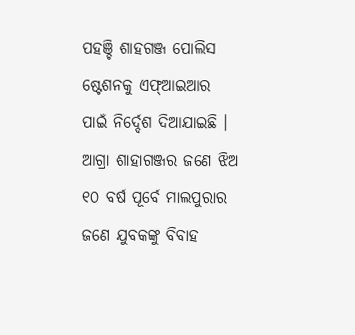ପହଞ୍ଚି ଶାହଗଞ୍ଜ ପୋଲିସ ଷ୍ଟେଶନକୁ ଏଫ୍ଆଇଆର ପାଇଁ ନିର୍ଦ୍ଦେଶ ଦିଆଯାଇଛି । ଆଗ୍ରା ଶାହାଗଞ୍ଜର ଜଣେ ଝିଅ ୧୦ ବର୍ଷ ପୂର୍ବେ ମାଲପୁରାର ଜଣେ ଯୁବକଙ୍କୁ ବିବାହ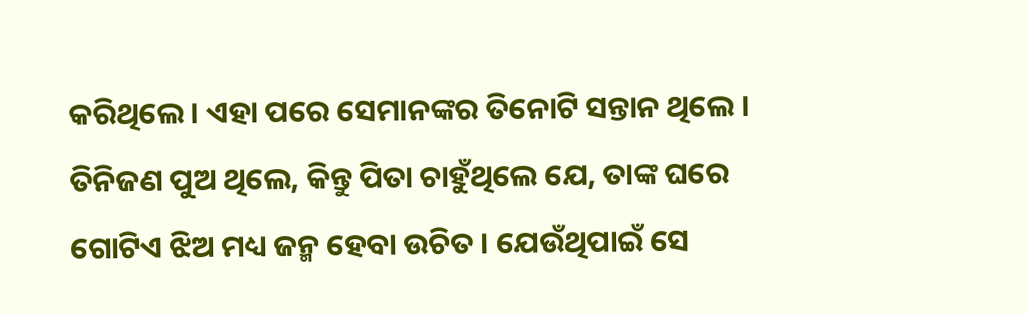କରିଥିଲେ । ଏହା ପରେ ସେମାନଙ୍କର ତିନୋଟି ସନ୍ତାନ ଥିଲେ । ତିନିଜଣ ପୁଅ ଥିଲେ, କିନ୍ତୁ ପିତା ଚାହୁଁଥିଲେ ଯେ, ତାଙ୍କ ଘରେ ଗୋଟିଏ ଝିଅ ମଧ୍ୟ ଜନ୍ମ ହେବା ଉଚିତ । ଯେଉଁଥିପାଇଁ ସେ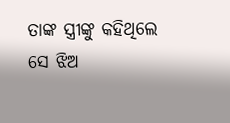ତାଙ୍କ ସ୍ତ୍ରୀଙ୍କୁ କହିଥିଲେ ସେ ଝିଅ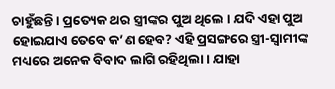ଚାହୁଁଛନ୍ତି । ପ୍ରତ୍ୟେକ ଥର ସ୍ତ୍ରୀଙ୍କର ପୁଅ ଥିଲେ । ଯଦି ଏହା ପୁଅ ହୋଇଯାଏ ତେବେ କ’ଣ ହେବ? ଏହି ପ୍ରସଙ୍ଗରେ ସ୍ତ୍ରୀ-ସ୍ୱାମୀଙ୍କ ମଧ୍ୟରେ ଅନେକ ବିବାଦ ଲାଗି ରହିଥିଲା । ଯାହା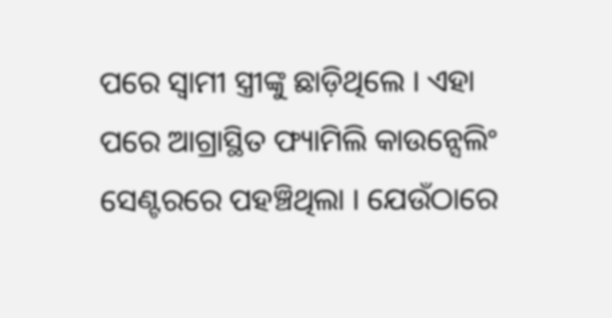ପରେ ସ୍ୱାମୀ ସ୍ତ୍ରୀଙ୍କୁ ଛାଡ଼ିଥିଲେ । ଏହା ପରେ ଆଗ୍ରାସ୍ଥିତ ଫ୍ୟାମିଲି କାଉନ୍ସେଲିଂ ସେଣ୍ଟରରେ ପହଞ୍ଚିଥିଲା । ଯେଉଁଠାରେ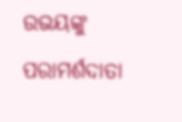ଉଭୟଙ୍କୁ ପରାମର୍ଶଦାତା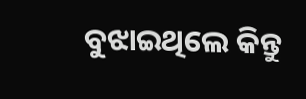ବୁଝାଇଥିଲେ କିନ୍ତୁ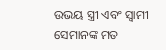ଉଭୟ ସ୍ତ୍ରୀ ଏବଂ ସ୍ୱାମୀ ସେମାନଙ୍କ ମତ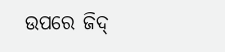ଉପରେ ଜିଦ୍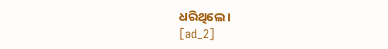ଧରିଥିଲେ ।
[ad_2]